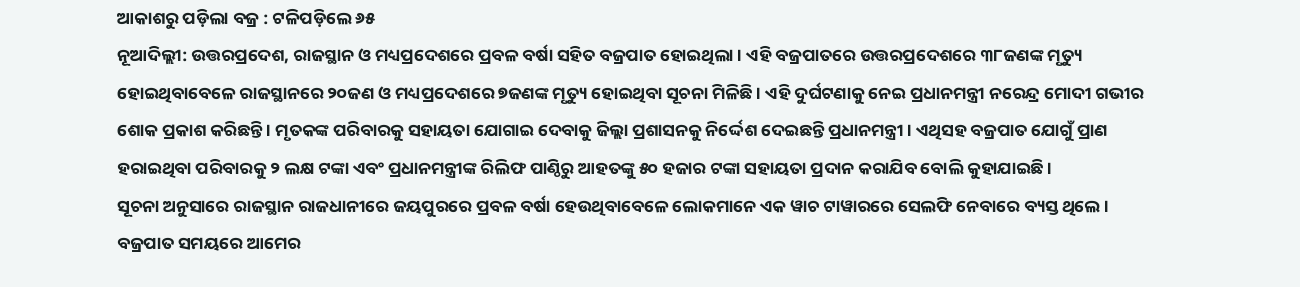ଆକାଶରୁ ପଡ଼ିଲା ବଜ୍ର : ଟଳିପଡ଼ିଲେ ୬୫
ନୂଆଦିଲ୍ଲୀ: ଉତ୍ତରପ୍ରଦେଶ, ରାଜସ୍ଥାନ ଓ ମଧ୍ୟପ୍ରଦେଶରେ ପ୍ରବଳ ବର୍ଷା ସହିତ ବଜ୍ରପାତ ହୋଇଥିଲା । ଏହି ବଜ୍ରପାତରେ ଉତ୍ତରପ୍ରଦେଶରେ ୩୮ଜଣଙ୍କ ମୃତ୍ୟୁ ହୋଇଥିବାବେଳେ ରାଜସ୍ଥାନରେ ୨୦ଜଣ ଓ ମଧ୍ୟପ୍ରଦେଶରେ ୭ଜଣଙ୍କ ମୃତ୍ୟୁ ହୋଇଥିବା ସୂଚନା ମିଳିଛି । ଏହି ଦୁର୍ଘଟଣାକୁ ନେଇ ପ୍ରଧାନମନ୍ତ୍ରୀ ନରେନ୍ଦ୍ର ମୋଦୀ ଗଭୀର ଶୋକ ପ୍ରକାଶ କରିଛନ୍ତି । ମୃତକଙ୍କ ପରିବାରକୁ ସହାୟତା ଯୋଗାଇ ଦେବାକୁ ଜିଲ୍ଲା ପ୍ରଶାସନକୁ ନିର୍ଦ୍ଦେଶ ଦେଇଛନ୍ତି ପ୍ରଧାନମନ୍ତ୍ରୀ । ଏଥିସହ ବଜ୍ରପାତ ଯୋଗୁଁ ପ୍ରାଣ ହରାଇଥିବା ପରିବାରକୁ ୨ ଲକ୍ଷ ଟଙ୍କା ଏବଂ ପ୍ରଧାନମନ୍ତ୍ରୀଙ୍କ ରିଲିଫ ପାଣ୍ଠିରୁ ଆହତଙ୍କୁ ୫୦ ହଜାର ଟଙ୍କା ସହାୟତା ପ୍ରଦାନ କରାଯିବ ବୋଲି କୁହାଯାଇଛି ।
ସୂଚନା ଅନୁସାରେ ରାଜସ୍ଥାନ ରାଜଧାନୀରେ ଜୟପୁରରେ ପ୍ରବଳ ବର୍ଷା ହେଉଥିବାବେଳେ ଲୋକମାନେ ଏକ ୱାଚ ଟାୱାରରେ ସେଲଫି ନେବାରେ ବ୍ୟସ୍ତ ଥିଲେ । ବଜ୍ରପାତ ସମୟରେ ଆମେର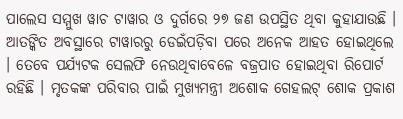ପାଲେସ ସମ୍ମୁଖ ୱାଚ ଟାୱାର ଓ ଦୁର୍ଗରେ ୨୭ ଜଣ ଉପସ୍ଥିତ ଥିବା କୁହାଯାଉଛି । ଆତଙ୍କିତ ଅବସ୍ଥାରେ ଟାୱାରରୁ ଡେଇଁପଡ଼ିବା ପରେ ଅନେକ ଆହତ ହୋଇଥିଲେ । ତେବେ ପର୍ଯ୍ୟଟକ ସେଲଫି ନେଉଥିବାବେଳେ ବଜ୍ରପାତ ହୋଇଥିବା ରିପୋର୍ଟ ରହିଛି । ମୃତକଙ୍କ ପରିବାର ପାଇଁ ମୁଖ୍ୟମନ୍ତ୍ରୀ ଅଶୋକ ଗେହଲଟ୍ ଶୋକ ପ୍ରକାଶ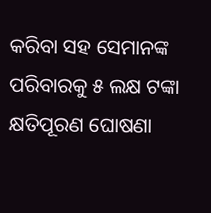କରିବା ସହ ସେମାନଙ୍କ ପରିବାରକୁ ୫ ଲକ୍ଷ ଟଙ୍କା କ୍ଷତିପୂରଣ ଘୋଷଣା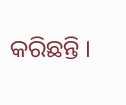କରିଛନ୍ତି ।